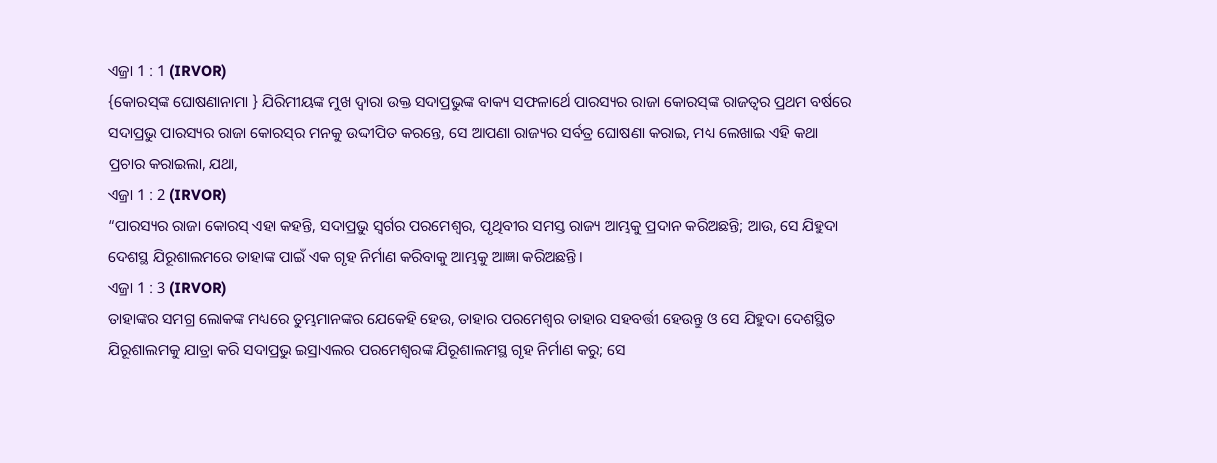ଏଜ୍ରା 1 : 1 (IRVOR)
{କୋରସ୍‍ଙ୍କ ଘୋଷଣାନାମା } ଯିରିମୀୟଙ୍କ ମୁଖ ଦ୍ୱାରା ଉକ୍ତ ସଦାପ୍ରଭୁଙ୍କ ବାକ୍ୟ ସଫଳାର୍ଥେ ପାରସ୍ୟର ରାଜା କୋରସ୍‍ଙ୍କ ରାଜତ୍ଵର ପ୍ରଥମ ବର୍ଷରେ ସଦାପ୍ରଭୁ ପାରସ୍ୟର ରାଜା କୋରସ୍‍ର ମନକୁ ଉଦ୍ଦୀପିତ କରନ୍ତେ, ସେ ଆପଣା ରାଜ୍ୟର ସର୍ବତ୍ର ଘୋଷଣା କରାଇ, ମଧ୍ୟ ଲେଖାଇ ଏହି କଥା ପ୍ରଚାର କରାଇଲା, ଯଥା,
ଏଜ୍ରା 1 : 2 (IRVOR)
“ପାରସ୍ୟର ରାଜା କୋରସ୍‍ ଏହା କହନ୍ତି, ସଦାପ୍ରଭୁ ସ୍ୱର୍ଗର ପରମେଶ୍ୱର, ପୃଥିବୀର ସମସ୍ତ ରାଜ୍ୟ ଆମ୍ଭକୁ ପ୍ରଦାନ କରିଅଛନ୍ତି; ଆଉ, ସେ ଯିହୁଦା ଦେଶସ୍ଥ ଯିରୂଶାଲମରେ ତାହାଙ୍କ ପାଇଁ ଏକ ଗୃହ ନିର୍ମାଣ କରିବାକୁ ଆମ୍ଭକୁ ଆଜ୍ଞା କରିଅଛନ୍ତି।
ଏଜ୍ରା 1 : 3 (IRVOR)
ତାହାଙ୍କର ସମଗ୍ର ଲୋକଙ୍କ ମଧ୍ୟରେ ତୁମ୍ଭମାନଙ୍କର ଯେକେହି ହେଉ, ତାହାର ପରମେଶ୍ୱର ତାହାର ସହବର୍ତ୍ତୀ ହେଉନ୍ତୁ ଓ ସେ ଯିହୁଦା ଦେଶସ୍ଥିତ ଯିରୂଶାଲମକୁ ଯାତ୍ରା କରି ସଦାପ୍ରଭୁ ଇସ୍ରାଏଲର ପରମେଶ୍ୱରଙ୍କ ଯିରୂଶାଲମସ୍ଥ ଗୃହ ନିର୍ମାଣ କରୁ; ସେ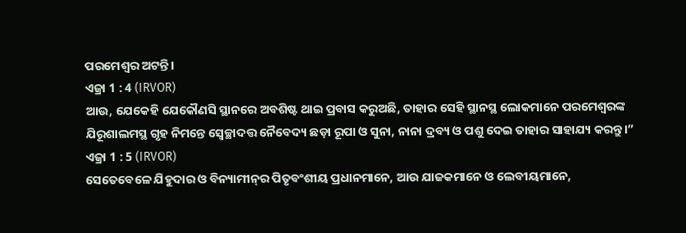ପରମେଶ୍ୱର ଅଟନ୍ତି।
ଏଜ୍ରା 1 : 4 (IRVOR)
ଆଉ, ଯେକେହି ଯେକୌଣସି ସ୍ଥାନରେ ଅବଶିଷ୍ଟ ଥାଇ ପ୍ରବାସ କରୁଅଛି, ତାହାର ସେହି ସ୍ଥାନସ୍ଥ ଲୋକମାନେ ପରମେଶ୍ୱରଙ୍କ ଯିରୂଶାଲମସ୍ଥ ଗୃହ ନିମନ୍ତେ ସ୍ୱେଚ୍ଛାଦତ୍ତ ନୈବେଦ୍ୟ ଛଡ଼ା ରୂପା ଓ ସୁନା, ନାନା ଦ୍ରବ୍ୟ ଓ ପଶୁ ଦେଇ ତାହାର ସାହାଯ୍ୟ କରନ୍ତୁ।”
ଏଜ୍ରା 1 : 5 (IRVOR)
ସେତେବେଳେ ଯିହୁଦାର ଓ ବିନ୍ୟାମୀନ୍‍ର ପିତୃବଂଶୀୟ ପ୍ରଧାନମାନେ, ଆଉ ଯାଜକମାନେ ଓ ଲେବୀୟମାନେ,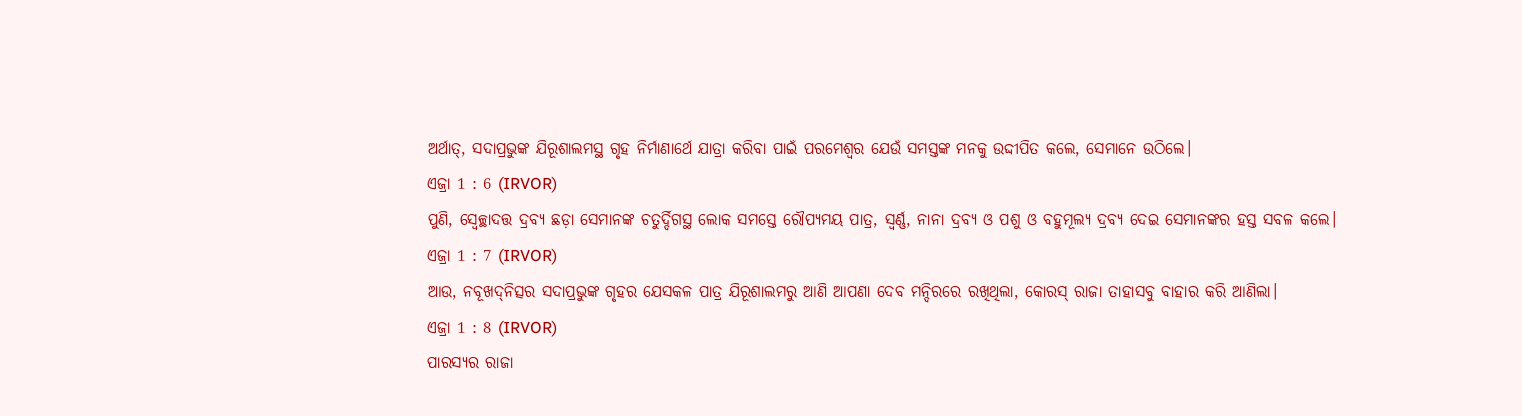ଅର୍ଥାତ୍‍, ସଦାପ୍ରଭୁଙ୍କ ଯିରୂଶାଲମସ୍ଥ ଗୃହ ନିର୍ମାଣାର୍ଥେ ଯାତ୍ରା କରିବା ପାଇଁ ପରମେଶ୍ୱର ଯେଉଁ ସମସ୍ତଙ୍କ ମନକୁ ଉଦ୍ଦୀପିତ କଲେ, ସେମାନେ ଉଠିଲେ।
ଏଜ୍ରା 1 : 6 (IRVOR)
ପୁଣି, ସ୍ଵେଚ୍ଛାଦତ୍ତ ଦ୍ରବ୍ୟ ଛଡ଼ା ସେମାନଙ୍କ ଚତୁର୍ଦ୍ଦିଗସ୍ଥ ଲୋକ ସମସ୍ତେ ରୌପ୍ୟମୟ ପାତ୍ର, ସ୍ୱର୍ଣ୍ଣ, ନାନା ଦ୍ରବ୍ୟ ଓ ପଶୁ ଓ ବହୁମୂଲ୍ୟ ଦ୍ରବ୍ୟ ଦେଇ ସେମାନଙ୍କର ହସ୍ତ ସବଳ କଲେ।
ଏଜ୍ରା 1 : 7 (IRVOR)
ଆଉ, ନବୂଖଦ୍‍ନିତ୍ସର ସଦାପ୍ରଭୁଙ୍କ ଗୃହର ଯେସକଳ ପାତ୍ର ଯିରୂଶାଲମରୁ ଆଣି ଆପଣା ଦେବ ମନ୍ଦିରରେ ରଖିଥିଲା, କୋରସ୍‍ ରାଜା ତାହାସବୁ ବାହାର କରି ଆଣିଲା।
ଏଜ୍ରା 1 : 8 (IRVOR)
ପାରସ୍ୟର ରାଜା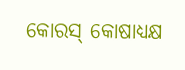କୋରସ୍‍ କୋଷାଧ୍ୟକ୍ଷ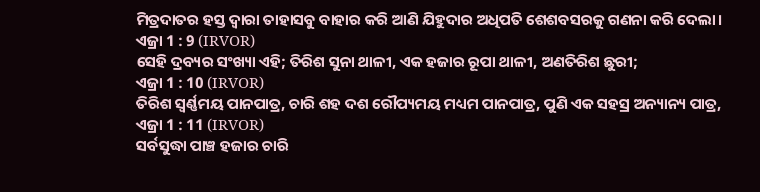ମିତ୍ରଦାତର ହସ୍ତ ଦ୍ୱାରା ତାହାସବୁ ବାହାର କରି ଆଣି ଯିହୁଦାର ଅଧିପତି ଶେଶବସରକୁ ଗଣନା କରି ଦେଲା।
ଏଜ୍ରା 1 : 9 (IRVOR)
ସେହି ଦ୍ରବ୍ୟର ସଂଖ୍ୟା ଏହି; ତିରିଶ ସୁନା ଥାଳୀ, ଏକ ହଜାର ରୂପା ଥାଳୀ, ଅଣତିରିଶ ଛୁରୀ;
ଏଜ୍ରା 1 : 10 (IRVOR)
ତିରିଶ ସ୍ୱର୍ଣ୍ଣମୟ ପାନପାତ୍ର, ଚାରି ଶହ ଦଶ ରୌପ୍ୟମୟ ମଧ୍ୟମ ପାନପାତ୍ର, ପୁଣି ଏକ ସହସ୍ର ଅନ୍ୟାନ୍ୟ ପାତ୍ର,
ଏଜ୍ରା 1 : 11 (IRVOR)
ସର୍ବସୁଦ୍ଧା ପାଞ୍ଚ ହଜାର ଚାରି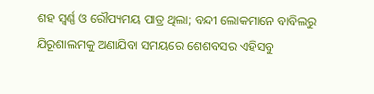ଶହ ସ୍ୱର୍ଣ୍ଣ ଓ ରୌପ୍ୟମୟ ପାତ୍ର ଥିଲା; ବନ୍ଦୀ ଲୋକମାନେ ବାବିଲରୁ ଯିରୂଶାଲମକୁ ଅଣାଯିବା ସମୟରେ ଶେଶବସର ଏହିସବୁ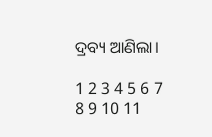ଦ୍ରବ୍ୟ ଆଣିଲା।

1 2 3 4 5 6 7 8 9 10 11